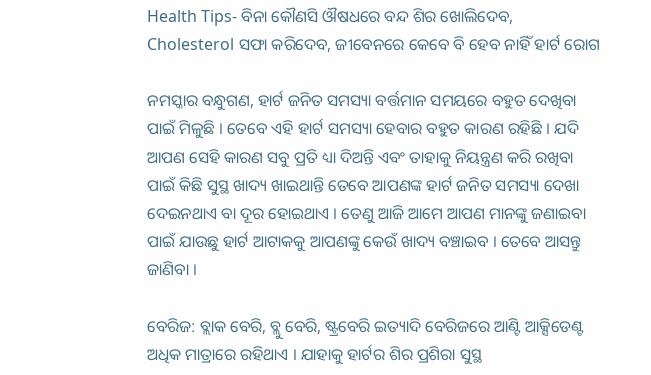Health Tips- ବିନା କୌଣସି ଔଷଧରେ ବନ୍ଦ ଶିର ଖୋଲିଦେବ, Cholesterol ସଫା କରିଦେବ, ଜୀବେନରେ କେବେ ବି ହେବ ନାହିଁ ହାର୍ଟ ରୋଗ

ନମସ୍କାର ବନ୍ଧୁଗଣ, ହାର୍ଟ ଜନିତ ସମସ୍ୟା ବର୍ତ୍ତମାନ ସମୟରେ ବହୁତ ଦେଖିବା ପାଇଁ ମିଳୁଛି । ତେବେ ଏହି ହାର୍ଟ ସମସ୍ୟା ହେବାର ବହୁତ କାରଣ ରହିଛି । ଯଦି ଆପଣ ସେହି କାରଣ ସବୁ ପ୍ରତି ଧ୍ୟା ଦିଅନ୍ତି ଏବଂ ତାହାକୁ ନିୟନ୍ତ୍ରଣ କରି ରଖିବା ପାଇଁ କିଛି ସୁସ୍ଥ ଖାଦ୍ୟ ଖାଇଥାନ୍ତି ତେବେ ଆପଣଙ୍କ ହାର୍ଟ ଜନିତ ସମସ୍ୟା ଦେଖା ଦେଇନଥାଏ ବା ଦୂର ହୋଇଥାଏ । ତେଣୁ ଆଜି ଆମେ ଆପଣ ମାନଙ୍କୁ ଜଣାଇବା ପାଇଁ ଯାଉଛୁ ହାର୍ଟ ଆଟାକକୁ ଆପଣଙ୍କୁ କେଉଁ ଖାଦ୍ୟ ବଞ୍ଚାଇବ । ତେବେ ଆସନ୍ତୁ ଜାଣିବା ।

ବେରିଜ: ବ୍ଲାକ ବେରି, ବ୍ଲୁ ବେରି, ଷ୍ଟ୍ରବେରି ଇତ୍ୟାଦି ବେରିଜରେ ଆଣ୍ଟି ଆକ୍ସିଡେଣ୍ଟ ଅଧିକ ମାତ୍ରାରେ ରହିଥାଏ । ଯାହାକୁ ହାର୍ଟର ଶିର ପ୍ରଶିରା ସୁସ୍ଥ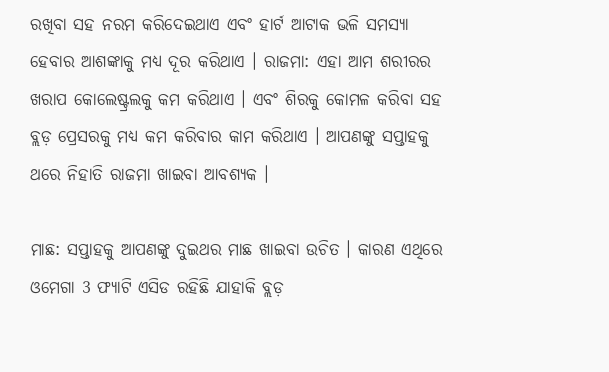ରଖିବା ସହ ନରମ କରିଦେଇଥାଏ ଏବଂ ହାର୍ଟ ଆଟାକ ଭଳି ସମସ୍ୟା ହେବାର ଆଶଙ୍କାକୁ ମଧ୍ୟ ଦୂର କରିଥାଏ । ରାଜମା: ଏହା ଆମ ଶରୀରର ଖରାପ କୋଲେଷ୍ଟ୍ରଲକୁ କମ କରିଥାଏ । ଏବଂ ଶିରକୁ କୋମଳ କରିବା ସହ ବ୍ଲଡ଼ ପ୍ରେସରକୁ ମଧ୍ୟ କମ କରିବାର କାମ କରିଥାଏ । ଆପଣଙ୍କୁ ସପ୍ତାହକୁ ଥରେ ନିହାତି ରାଜମା ଖାଇବା ଆବଶ୍ୟକ ।

ମାଛ: ସପ୍ତାହକୁ ଆପଣଙ୍କୁ ଦୁଇଥର ମାଛ ଖାଇବା ଉଚିତ । କାରଣ ଏଥିରେ ଓମେଗା 3 ଫ୍ୟାଟି ଏସିଡ ରହିଛି ଯାହାକି ବ୍ଲଡ଼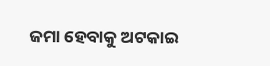ଜମା ହେବାକୁ ଅଟକାଇ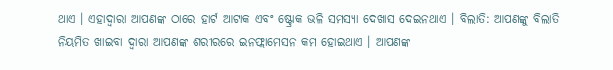ଥାଏ । ଏହାଦ୍ୱାରା ଆପଣଙ୍କ ଠାରେ ହାର୍ଟ ଆଟାକ ଏବଂ ଷ୍ଟ୍ରୋକ ଭଳି ସମସ୍ୟା ଦେଖାସ ଦେଇନଥାଏ । ବିଲାତି: ଆପଣଙ୍କୁ ବିଲାତି ନିୟମିତ ଖାଇବା ଦ୍ଵାରା ଆପଣଙ୍କ ଶରୀରରେ ଇନଫ୍ଲାମେସନ କମ ହୋଇଥାଏ । ଆପଣଙ୍କ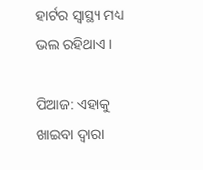ହାର୍ଟର ସ୍ୱାସ୍ଥ୍ୟ ମଧ୍ୟ ଭଲ ରହିଥାଏ ।

ପିଆଜ: ଏହାକୁ ଖାଇବା ଦ୍ଵାରା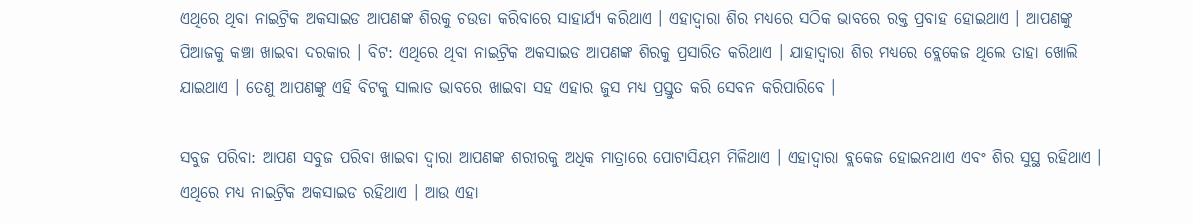ଏଥିରେ ଥିବା ନାଇଟ୍ରିକ ଅକସାଇଡ ଆପଣଙ୍କ ଶିରକୁ ଚଉଡା କରିବାରେ ସାହାର୍ଯ୍ୟ କରିଥାଏ । ଏହାଦ୍ୱାରା ଶିର ମଧ୍ୟରେ ସଠିକ ଭାବରେ ରକ୍ତ ପ୍ରବାହ ହୋଇଥାଏ । ଆପଣଙ୍କୁ ପିଆଜକୁ କଞ୍ଚା ଖାଇବା ଦରକାର । ବିଟ: ଏଥିରେ ଥିବା ନାଇଟ୍ରିକ ଅକସାଇଡ ଆପଣଙ୍କ ଶିରକୁ ପ୍ରସାରିତ କରିଥାଏ । ଯାହାଦ୍ୱାରା ଶିର ମଧ୍ୟରେ ବ୍ଲେକେଜ ଥିଲେ ତାହା ଖୋଲି ଯାଇଥାଏ । ତେଣୁ ଆପଣଙ୍କୁ ଏହି ବିଟକୁ ସାଲାଡ ଭାବରେ ଖାଇବା ସହ ଏହାର ଜୁସ ମଧ୍ୟ ପ୍ରସ୍ତୁତ କରି ସେବନ କରିପାରିବେ ।

ସବୁଜ ପରିବା: ଆପଣ ସବୁଜ ପରିବା ଖାଇବା ଦ୍ଵାରା ଆପଣଙ୍କ ଶରୀରକୁ ଅଧିକ ମାତ୍ରାରେ ପୋଟାସିୟମ ମିଳିଥାଏ । ଏହାଦ୍ୱାରା ବ୍ଲକେଜ ହୋଇନଥାଏ ଏବଂ ଶିର ସୁସ୍ଥ ରହିଥାଏ । ଏଥିରେ ମଧ୍ୟ ନାଇଟ୍ରିକ ଅକସାଇଡ ରହିଥାଏ । ଆଉ ଏହା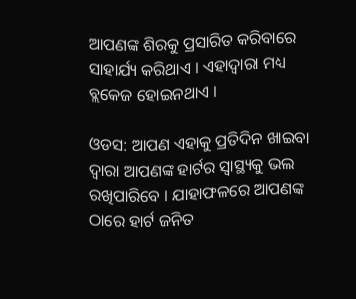ଆପଣଙ୍କ ଶିରକୁ ପ୍ରସାରିତ କରିବାରେ ସାହାର୍ଯ୍ୟ କରିଥାଏ । ଏହାଦ୍ୱାରା ମଧ୍ୟ ବ୍ଲକେଜ ହୋଇନଥାଏ ।

ଓଡସ: ଆପଣ ଏହାକୁ ପ୍ରତିଦିନ ଖାଇବା ଦ୍ଵାରା ଆପଣଙ୍କ ହାର୍ଟର ସ୍ୱାସ୍ଥ୍ୟକୁ ଭଲ ରଖିପାରିବେ । ଯାହାଫଳରେ ଆପଣଙ୍କ ଠାରେ ହାର୍ଟ ଜନିତ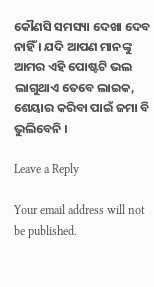କୌଣସି ସମସ୍ୟା ଦେଖା ଦେବ ନାହିଁ । ଯଦି ଆପଣ ମାନଙ୍କୁ ଆମର ଏହି ପୋଷ୍ଟଟି ଭଲ ଲାଗୁଥାଏ ତେବେ ଲାଇକ, ଶେୟାର କରିବା ପାଇଁ ଜମା ବି ଭୁଲିବେନି ।

Leave a Reply

Your email address will not be published.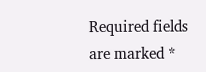Required fields are marked *